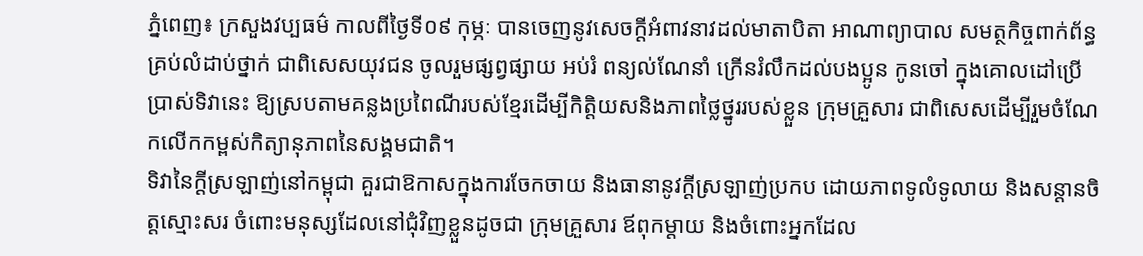ភ្នំពេញ៖ ក្រសួងវប្បធម៌ កាលពីថ្ងៃទី០៩ កុម្ភៈ បានចេញនូវសេចក្តីអំពាវនាវដល់មាតាបិតា អាណាព្យាបាល សមត្ថកិច្ចពាក់ព័ន្ធគ្រប់លំដាប់ថ្នាក់ ជាពិសេសយុវជន ចូលរួមផ្សព្វផ្សាយ អប់រំ ពន្យល់ណែនាំ ក្រើនរំលឹកដល់បងប្អូន កូនចៅ ក្នុងគោលដៅប្រើប្រាស់ទិវានេះ ឱ្យស្របតាមគន្លងប្រពៃណីរបស់ខ្មែរដើម្បីកិត្តិយសនិងភាពថ្លៃថ្នូររបស់ខ្លួន ក្រុមគ្រួសារ ជាពិសេសដើម្បីរួមចំណែកលើកកម្ពស់កិត្យានុភាពនៃសង្គមជាតិ។
ទិវានៃក្តីស្រឡាញ់នៅកម្ពុជា គួរជាឱកាសក្នុងការចែកចាយ និងធានានូវក្តីស្រឡាញ់ប្រកប ដោយភាពទូលំទូលាយ និងសន្តានចិត្តស្មោះសរ ចំពោះមនុស្សដែលនៅជុំវិញខ្លួនដូចជា ក្រុមគ្រួសារ ឪពុកម្ដាយ និងចំពោះអ្នកដែល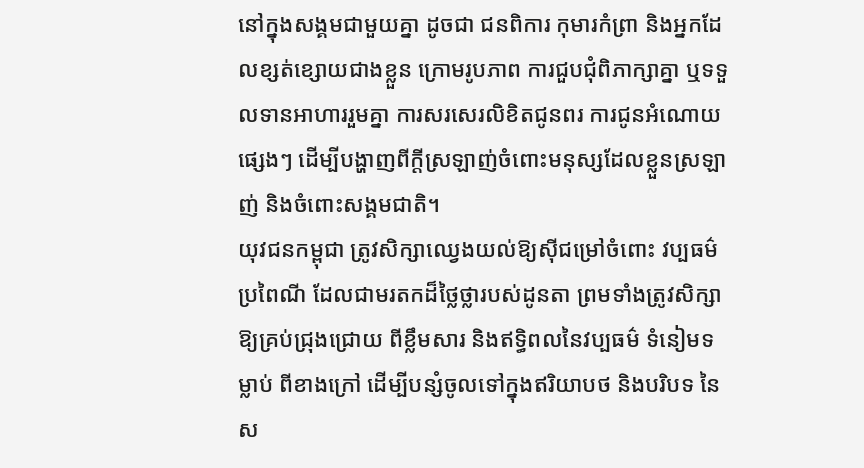នៅក្នុងសង្គមជាមួយគ្នា ដូចជា ជនពិការ កុមារកំព្រា និងអ្នកដែលខ្សត់ខ្សោយជាងខ្លួន ក្រោមរូបភាព ការជួបជុំពិភាក្សាគ្នា ឬទទួលទានអាហាររួមគ្នា ការសរសេរលិខិតជូនពរ ការជូនអំណោយផ្សេងៗ ដើម្បីបង្ហាញពីក្តីស្រឡាញ់ចំពោះមនុស្សដែលខ្លួនស្រឡាញ់ និងចំពោះសង្គមជាតិ។
យុវជនកម្ពុជា ត្រូវសិក្សាឈ្វេងយល់ឱ្យស៊ីជម្រៅចំពោះ វប្បធម៌ ប្រពៃណី ដែលជាមរតកដ៏ថ្លៃថ្លារបស់ដូនតា ព្រមទាំងត្រូវសិក្សាឱ្យគ្រប់ជ្រុងជ្រោយ ពីខ្លឹមសារ និងឥទ្ធិពលនៃវប្បធម៌ ទំនៀមទម្លាប់ ពីខាងក្រៅ ដើម្បីបន្សំចូលទៅក្នុងឥរិយាបថ និងបរិបទ នៃស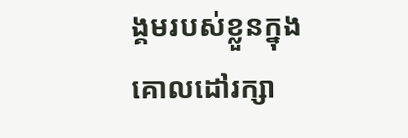ង្គមរបស់ខ្លួនក្នុងគោលដៅរក្សា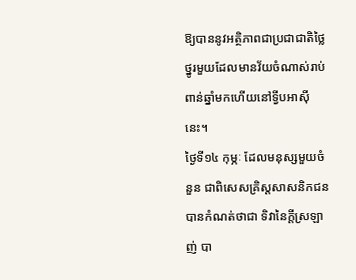ឱ្យបាននូវអត្ថិភាពជាប្រជាជាតិថ្លៃថ្នូរមួយដែលមានវ័យចំណាស់រាប់ពាន់ឆ្នាំមកហើយនៅទ្វីបអាស៊ីនេះ។
ថ្ងៃទី១៤ កុម្ភៈ ដែលមនុស្សមួយចំនួន ជាពិសេសគ្រិស្តសាសនិកជនបានកំណត់ថាជា ទិវានៃក្តីស្រឡាញ់ បា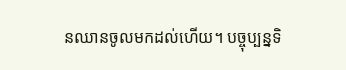នឈានចូលមកដល់ហើយ។ បច្ចុប្បន្នទិ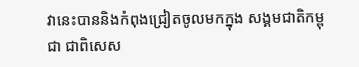វានេះបាននិងកំពុងជ្រៀតចូលមកក្នុង សង្គមជាតិកម្ពុជា ជាពិសេស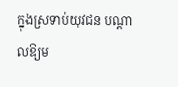ក្នុងស្រទាប់យុវជន បណ្តាលឱ្យម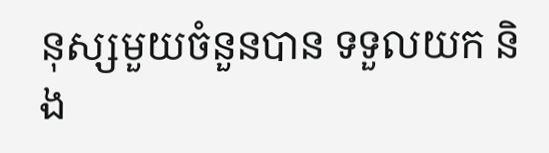នុស្សមួយចំនួនបាន ទទួលយក និង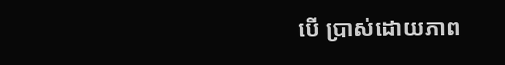បើ ប្រាស់ដោយភាព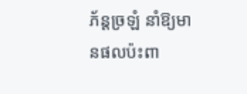ភ័ន្តច្រឡំ នាំឱ្យមានផលប៉ះពា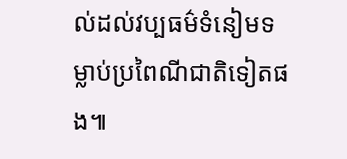ល់ដល់វប្បធម៌ទំនៀមទម្លាប់ប្រពៃណីជាតិទៀតផង៕